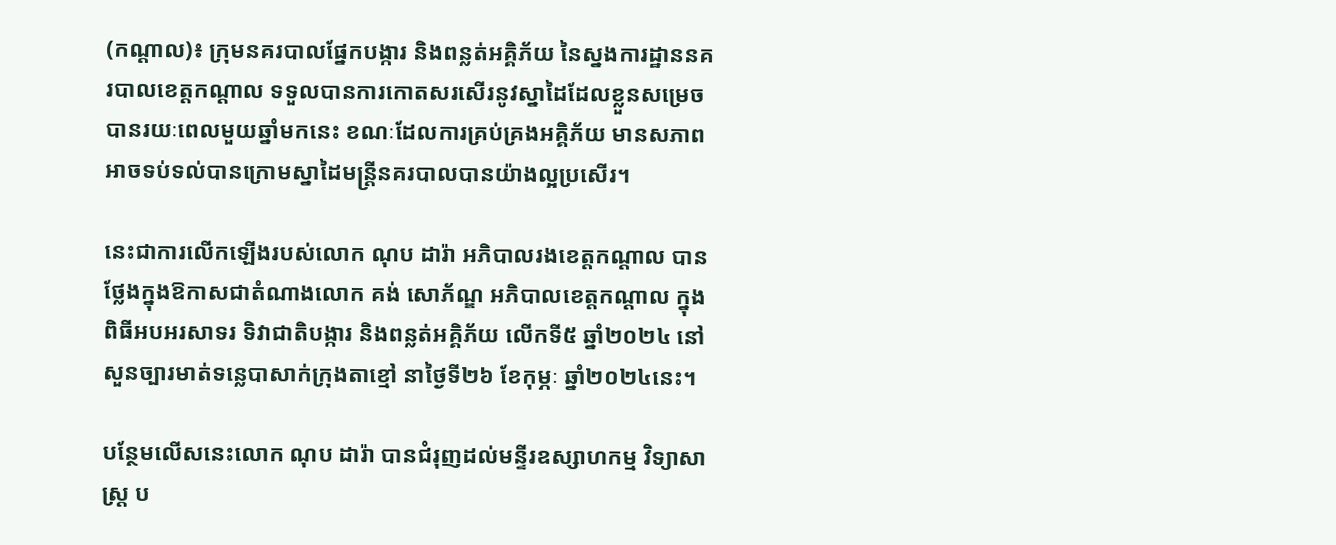(កណ្ដាល)៖ ក្រុមនគរបាលផ្នែកបង្ការ និងពន្លត់អគ្គិភ័យ នៃស្នងការដ្ឋាននគរបាលខេត្តកណ្ដាល ទទួលបានការកោតសរសើរនូវស្នាដៃដែលខ្លួនសម្រេចបានរយៈពេលមួយឆ្នាំមកនេះ ខណៈដែលការគ្រប់គ្រងអគ្គិភ័យ មានសភាពអាចទប់ទល់បានក្រោមស្នាដៃមន្ត្រីនគរបាលបានយ៉ាងល្អប្រសើរ។

នេះជាការលើកឡើងរបស់លោក ណុប ដារ៉ា អភិបាលរងខេត្តកណ្ដាល បានថ្លែងក្នុងឱកាសជាតំណាងលោក គង់ សោភ័ណ្ឌ អភិបាលខេត្តកណ្ដាល ក្នុងពិធីអបអរសាទរ ទិវាជាតិបង្ការ និងពន្លត់អគ្គិភ័យ លើកទី៥ ឆ្នាំ២០២៤ នៅសួនច្បារមាត់ទន្លេបាសាក់ក្រុងតាខ្មៅ នាថ្ងៃទី២៦ ខែកុម្ភៈ ឆ្នាំ២០២៤នេះ។

បន្ថែមលើសនេះលោក ណុប ដារ៉ា បានជំរុញដល់មន្ទីរឧស្សាហកម្ម វិទ្យាសាស្រ្ត ប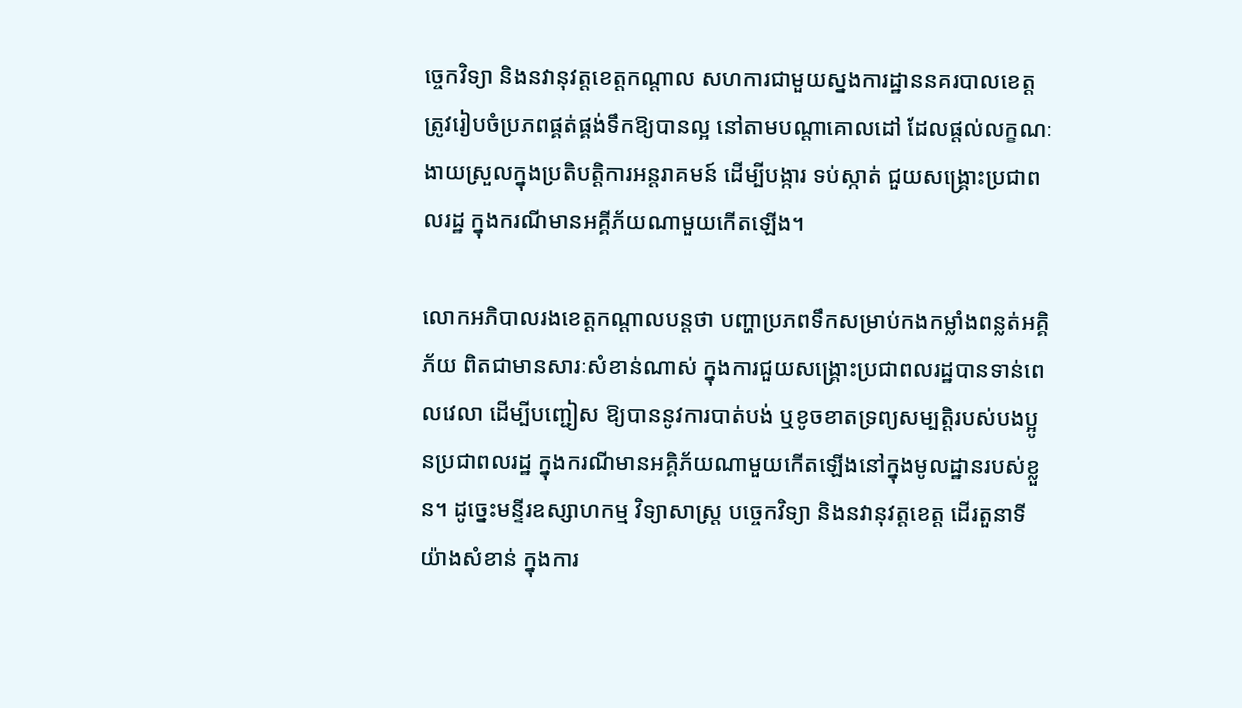ច្ចេកវិទ្យា និងនវានុវត្តខេត្តកណ្ដាល សហការជាមួយស្នងការដ្ឋាននគរបាលខេត្ត ត្រូវរៀបចំប្រភពផ្គត់ផ្គង់ទឹកឱ្យបានល្អ នៅតាមបណ្តាគោលដៅ ដែលផ្តល់លក្ខណៈងាយស្រួលក្នុងប្រតិបត្តិការអន្តរាគមន៍ ដើម្បីបង្ការ ទប់ស្កាត់ ជួយសង្គ្រោះប្រជាពលរដ្ឋ ក្នុងករណីមានអគ្គីភ័យណាមួយកើតឡើង។

លោកអភិបាលរងខេត្តកណ្ដាលបន្តថា បញ្ហាប្រភពទឹកសម្រាប់កងកម្លាំងពន្លត់អគ្គិភ័យ ពិតជាមានសារៈសំខាន់ណាស់ ក្នុងការជួយសង្គ្រោះប្រជាពលរដ្ឋបានទាន់ពេលវេលា ដើម្បីបញ្ជៀស ឱ្យបាននូវការបាត់បង់ ឬខូចខាតទ្រព្យសម្បត្តិរបស់បងប្អូនប្រជាពលរដ្ឋ ក្នុងករណីមានអគ្គិភ័យណាមួយកើតឡើងនៅក្នុងមូលដ្ឋានរបស់ខ្លួន។ ដូច្នេះមន្ទីរឧស្សាហកម្ម វិទ្យាសាស្រ្ត បច្ចេកវិទ្យា និងនវានុវត្តខេត្ត ដើរតួនាទីយ៉ាងសំខាន់ ក្នុងការ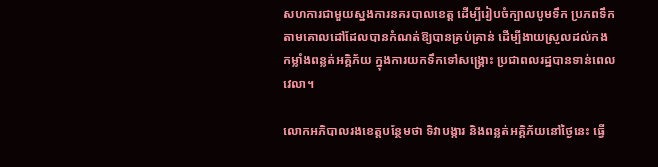សហការជាមួយស្នងការនគរបាលខេត្ត ដើម្បីរៀបចំក្បាលបូមទឹក ប្រភពទឹក តាមគោលដៅដែលបានកំណត់ឱ្យបានគ្រប់គ្រាន់ ដើម្បីងាយស្រួលដល់កងកម្លាំងពន្លត់អគ្គិភ័យ ក្នុងការយកទឹកទៅសង្គ្រោះ ប្រជាពលរដ្ឋបានទាន់ពេលវេលា។

លោកអភិបាលរងខេត្តបន្ថែមថា ទិវាបង្ការ និងពន្លត់អគ្គិភ័យនៅថ្ងៃនេះ ធ្វើ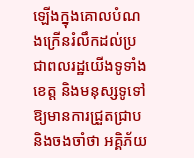ឡើងក្នុងគោលបំណងក្រើនរំលឹកដល់ប្រជាពលរដ្ឋយើងទូទាំងខេត្ត និងមនុស្សទូទៅ ឱ្យមានការជ្រួតជ្រាប និងចងចាំថា អគ្គិភ័យ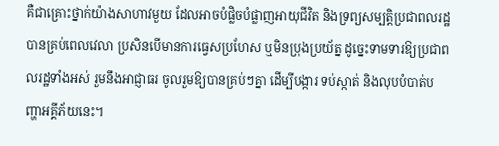គឺជាគ្រោះថ្នាក់យ៉ាងសាហាវមួយ ដែលអាចបំផ្លិចបំផ្លាញអាយុជីវិត និងទ្រព្យសម្បត្តិប្រជាពលរដ្ឋបានគ្រប់ពេលវេលា ប្រសិនបើមានការធ្វេសប្រហែស ឬមិនប្រុងប្រយ័ត្ន ដូច្នេះទាមទារឱ្យប្រជាពលរដ្ឋទាំងអស់ រួមនឹងអាជ្ញាធរ ចូលរួមឱ្យបានគ្រប់ៗគ្នា ដើម្បីបង្ការ ទប់ស្កាត់ និងលុបបំបាត់បញ្ហាអគ្គីភ័យនេះ។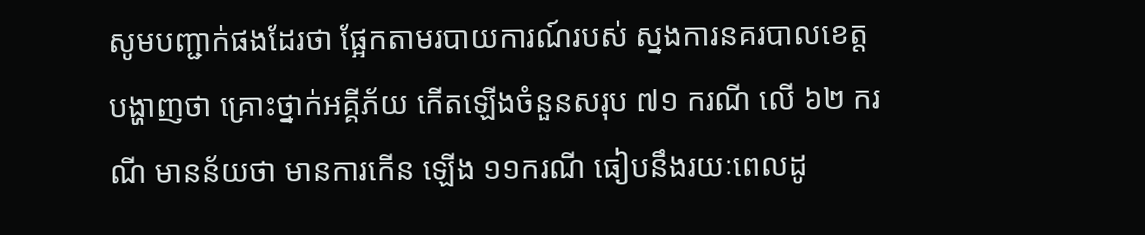សូមបញ្ជាក់ផងដែរថា ផ្អែកតាមរបាយការណ៍របស់ ស្នងការនគរបាលខេត្ត បង្ហាញថា គ្រោះថ្នាក់អគ្គីភ័យ កើតឡើងចំនួនសរុប ៧១ ករណី លើ ៦២ ករណី មានន័យថា មានការកើន ឡើង ១១ករណី ធៀបនឹងរយៈពេលដូ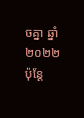ចគ្នា ឆ្នាំ២០២២ ប៉ុន្តែ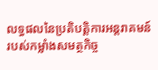លទ្ធផលនៃប្រតិបត្តិការអន្តរាគមន៍របស់កម្លាំងសមត្ថកិច្ច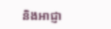និងអាជ្ញា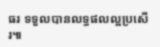ធរ ទទួលបានលទ្ធផលល្អប្រសើរ៕